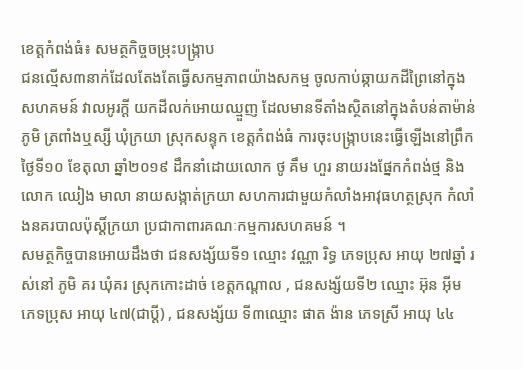ខេត្តកំពង់ធំ៖ សមត្ថកិច្ចចម្រុះបង្ក្រាប
ជនល្មើស៣នាក់ដែលតែងតែធ្វើសកម្មភាពយ៉ាងសកម្ម ចូលកាប់ឆ្កាយកដីព្រៃនៅក្នុងសហគមន៍ វាលអូរក្ដី យកដីលក់អោយឈ្មួញ ដែលមានទីតាំងស្ថិតនៅក្នុងតំបន់តាម៉ាន់ ភូមិ ត្រពាំងឬស្សី ឃុំក្រយា ស្រុកសន្ទុក ខេត្តកំពង់ធំ ការចុះបង្រ្កាបនេះធ្វើឡើងនៅព្រឹកថ្ងៃទី១០ ខែតុលា ឆ្នាំ២០១៩ ដឹកនាំដោយលោក ថូ គឹម ហួរ នាយរងផ្នែកកំពង់ថ្ម និងលោក ឈៀង មាលា នាយសង្កាត់ក្រយា សហការជាមួយកំលាំងអាវុធហត្ថស្រុក កំលាំងនគរបាលប៉ុស្ដិ៍ក្រយា ប្រជាកាពារគណៈកម្មការសហគមន៍ ។
សមត្ថកិច្ចបានអោយដឹងថា ជនសង្ស័យទី១ ឈ្មោះ វណ្ណា រិទ្ធ ភេទប្រុស អាយុ ២៧ឆ្នាំ រស់នៅ ភូមិ គរ ឃុំគរ ស្រុកកោះដាច់ ខេត្តកណ្ដាល , ជនសង្ស័យទី២ ឈ្មោះ អ៊ុន អ៊ីម ភេទប្រុស អាយុ ៤៧(ជាប្ដី) , ជនសង្ស័យ ទី៣ឈ្មោះ ផាត ង៉ាន ភេទស្រី អាយុ ៤៤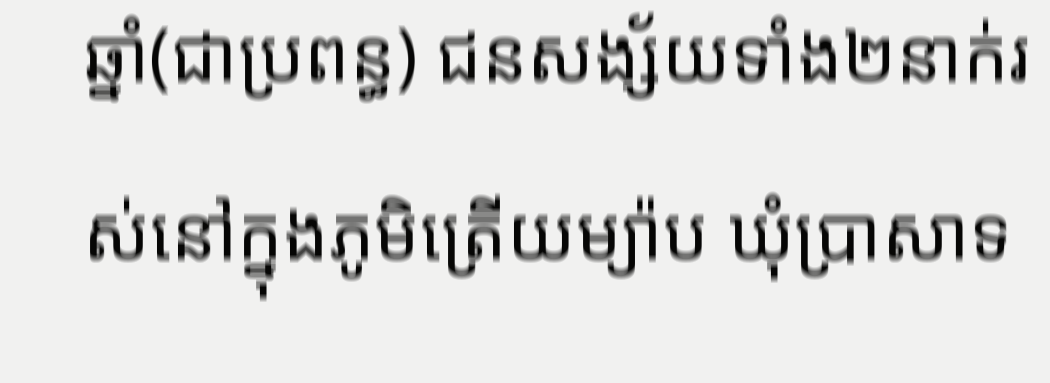ឆ្នាំ(ជាប្រពន្ធ) ជនសង្ស័យទាំង២នាក់រស់នៅក្នុងភូមិត្រើយម្យ៉ាប ឃុំប្រាសាទ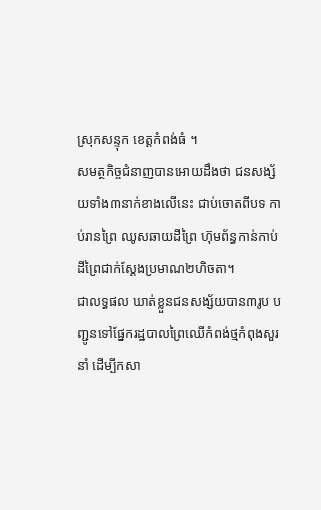ស្រុកសន្ទុក ខេត្តកំពង់ធំ ។
សមត្ថកិច្ចជំនាញបានអោយដឹងថា ជនសង្ស័យទាំង៣នាក់ខាងលើនេះ ជាប់ចោតពីបទ កាប់រានព្រៃ ឈូសឆាយដីព្រៃ ហ៊ុមព័ន្ធកាន់កាប់ដីព្រៃជាក់ស្ដែងប្រមាណ២ហិចតា។
ជាលទ្ធផល ឃាត់ខ្លួនជនសង្ស័យបាន៣រូប បញ្ជូនទៅផ្នែករដ្ឋបាលព្រៃឈើកំពង់ថ្មកំពុងសួរនាំ ដើម្បីកសា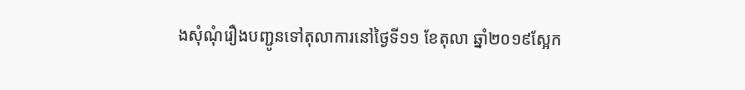ងសុំណុំរឿងបញ្ជូនទៅតុលាការនៅថ្ងៃទី១១ ខែតុលា ឆ្នាំ២០១៩ស្អែក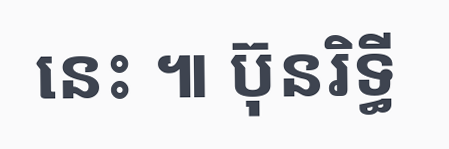នេះ ៕ ប៊ុនរិទ្ធី